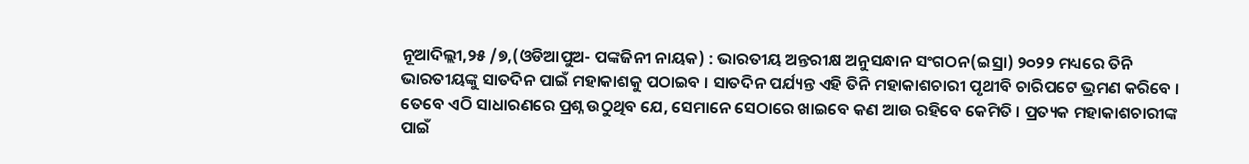ନୂଆଦିଲ୍ଲୀ,୨୫ /୭,(ଓଡିଆପୁଅ- ପଙ୍କଜିନୀ ନାୟକ) : ଭାରତୀୟ ଅନ୍ତରୀକ୍ଷ ଅନୁସନ୍ଧାନ ସଂଗଠନ(ଇସ୍ରା) ୨୦୨୨ ମଧ୍ୟରେ ତିନି ଭାରତୀୟଙ୍କୁ ସାତଦିନ ପାଇଁ ମହାକାଶକୁ ପଠାଇବ । ସାତଦିନ ପର୍ଯ୍ୟନ୍ତ ଏହି ତିନି ମହାକାଶଚାରୀ ପୃଥୀବି ଚାରିପଟେ ଭ୍ରମଣ କରିବେ ।
ତେବେ ଏଠି ସାଧାରଣରେ ପ୍ରଶ୍ନ ଉଠୁଥିବ ଯେ, ସେମାନେ ସେଠାରେ ଖାଇବେ କଣ ଆଉ ରହିବେ କେମିତି । ପ୍ରତ୍ୟକ ମହାକାଶଚାରୀଙ୍କ ପାଇଁ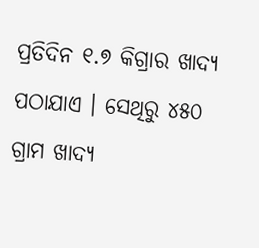ପ୍ରତିଦିନ ୧.୭ କିଗ୍ରାର ଖାଦ୍ୟ ପଠାଯାଏ । ସେଥିରୁ ୪୫୦ ଗ୍ରାମ ଖାଦ୍ୟ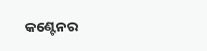କଣ୍ଟେନର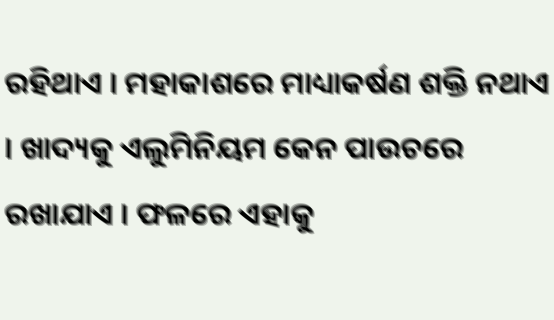ରହିଥାଏ । ମହାକାଶରେ ମାଧ୍ୟାକର୍ଷଣ ଶକ୍ତି ନଥାଏ । ଖାଦ୍ୟକୁ ଏଲୁମିନିୟମ କେନ ପାଉଚରେ ରଖାଯାଏ । ଫଳରେ ଏହାକୁ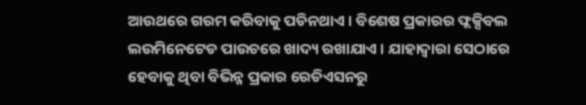ଆଉଥରେ ଗରମ କରିବାକୁ ପଡିନଥାଏ । ବିଶେଷ ପ୍ରକାରର ଫ୍ଲକ୍ସିବଲ ଲଉମିନେଟେଡ ପାଉଚରେ ଖାଦ୍ୟ ରଖାଯାଏ । ଯାହାଦ୍ୱାରା ସେଠାରେ ହେବାକୁ ଥିବା ବିଭିନ୍ନ ପ୍ରକାର ରେଡିଏସନରୁ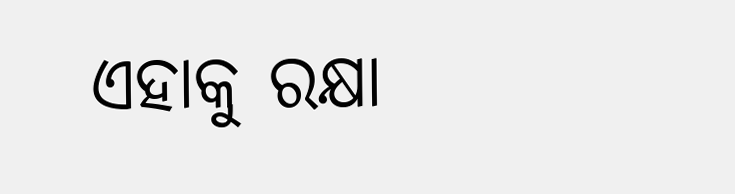ଏହାକୁ ରକ୍ଷା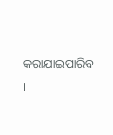କରାଯାଇପାରିବ ।